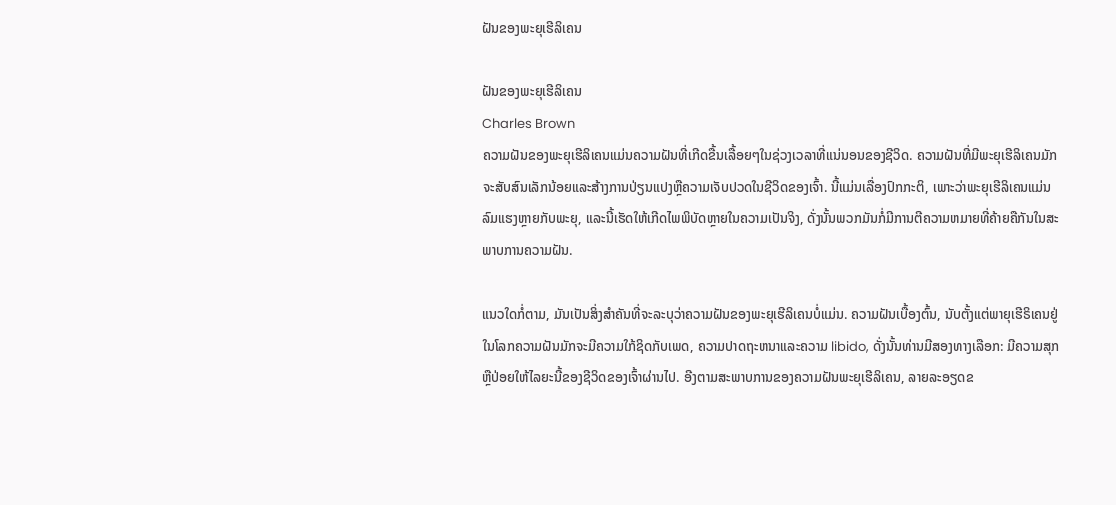ຝັນຂອງພະຍຸເຮີລິເຄນ

ຝັນຂອງພະຍຸເຮີລິເຄນ
Charles Brown
ຄວາມຝັນຂອງພະຍຸເຮີລິເຄນແມ່ນຄວາມຝັນທີ່ເກີດຂື້ນເລື້ອຍໆໃນຊ່ວງເວລາທີ່ແນ່ນອນຂອງຊີວິດ. ຄວາມຝັນທີ່ມີພະຍຸເຮີລິເຄນມັກຈະສັບສົນເລັກນ້ອຍແລະສ້າງການປ່ຽນແປງຫຼືຄວາມເຈັບປວດໃນຊີວິດຂອງເຈົ້າ. ນີ້ແມ່ນເລື່ອງປົກກະຕິ, ເພາະວ່າພະຍຸເຮີລິເຄນແມ່ນລົມແຮງຫຼາຍກັບພະຍຸ, ແລະນີ້ເຮັດໃຫ້ເກີດໄພພິບັດຫຼາຍໃນຄວາມເປັນຈິງ, ດັ່ງນັ້ນພວກມັນກໍ່ມີການຕີຄວາມຫມາຍທີ່ຄ້າຍຄືກັນໃນສະພາບການຄວາມຝັນ.

ແນວໃດກໍ່ຕາມ, ມັນເປັນສິ່ງສໍາຄັນທີ່ຈະລະບຸວ່າຄວາມຝັນຂອງພະຍຸເຮີລິເຄນບໍ່ແມ່ນ. ຄວາມຝັນເບື້ອງຕົ້ນ, ນັບຕັ້ງແຕ່ພາຍຸເຮີຣິເຄນຢູ່ໃນໂລກຄວາມຝັນມັກຈະມີຄວາມໃກ້ຊິດກັບເພດ, ຄວາມປາດຖະຫນາແລະຄວາມ libido, ດັ່ງນັ້ນທ່ານມີສອງທາງເລືອກ: ມີຄວາມສຸກຫຼືປ່ອຍໃຫ້ໄລຍະນີ້ຂອງຊີວິດຂອງເຈົ້າຜ່ານໄປ. ອີງຕາມສະພາບການຂອງຄວາມຝັນພະຍຸເຮີລິເຄນ, ລາຍລະອຽດຂ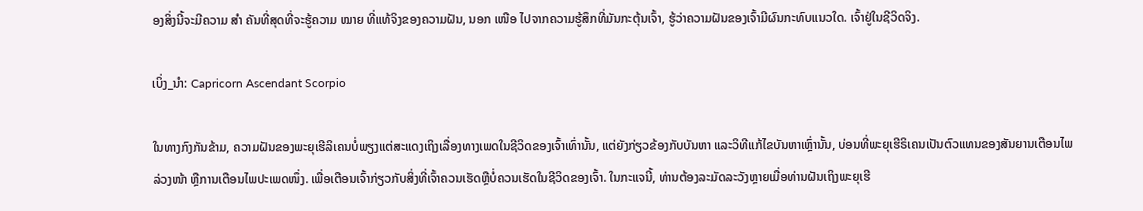ອງສິ່ງນີ້ຈະມີຄວາມ ສຳ ຄັນທີ່ສຸດທີ່ຈະຮູ້ຄວາມ ໝາຍ ທີ່ແທ້ຈິງຂອງຄວາມຝັນ, ນອກ ເໜືອ ໄປຈາກຄວາມຮູ້ສຶກທີ່ມັນກະຕຸ້ນເຈົ້າ, ຮູ້ວ່າຄວາມຝັນຂອງເຈົ້າມີຜົນກະທົບແນວໃດ. ເຈົ້າຢູ່ໃນຊີວິດຈິງ.

ເບິ່ງ_ນຳ: Capricorn Ascendant Scorpio

ໃນທາງກົງກັນຂ້າມ, ຄວາມຝັນຂອງພະຍຸເຮີລິເຄນບໍ່ພຽງແຕ່ສະແດງເຖິງເລື່ອງທາງເພດໃນຊີວິດຂອງເຈົ້າເທົ່ານັ້ນ, ແຕ່ຍັງກ່ຽວຂ້ອງກັບບັນຫາ ແລະວິທີແກ້ໄຂບັນຫາເຫຼົ່ານັ້ນ, ບ່ອນທີ່ພະຍຸເຮີຣິເຄນເປັນຕົວແທນຂອງສັນຍານເຕືອນໄພລ່ວງໜ້າ ຫຼືການເຕືອນໄພປະເພດໜຶ່ງ. ເພື່ອເຕືອນເຈົ້າກ່ຽວກັບສິ່ງທີ່ເຈົ້າຄວນເຮັດຫຼືບໍ່ຄວນເຮັດໃນຊີວິດຂອງເຈົ້າ. ໃນກະແຈນີ້, ທ່ານຕ້ອງລະມັດລະວັງຫຼາຍເມື່ອທ່ານຝັນເຖິງພະຍຸເຮີ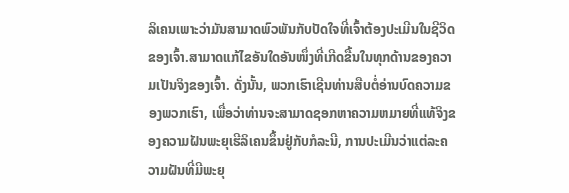ລິເຄນເພາະວ່າມັນສາມາດພົວພັນກັບປັດໃຈທີ່ເຈົ້າຕ້ອງປະເມີນໃນຊີວິດຂອງເຈົ້າ.ສາມາດແກ້ໄຂອັນໃດອັນໜຶ່ງທີ່ເກີດຂື້ນໃນທຸກດ້ານຂອງຄວາມເປັນຈິງຂອງເຈົ້າ. ດັ່ງນັ້ນ, ພວກເຮົາເຊີນທ່ານສືບຕໍ່ອ່ານບົດຄວາມຂອງພວກເຮົາ, ເພື່ອວ່າທ່ານຈະສາມາດຊອກຫາຄວາມຫມາຍທີ່ແທ້ຈິງຂອງຄວາມຝັນພະຍຸເຮີລິເຄນຂຶ້ນຢູ່ກັບກໍລະນີ, ການປະເມີນວ່າແຕ່ລະຄວາມຝັນທີ່ມີພະຍຸ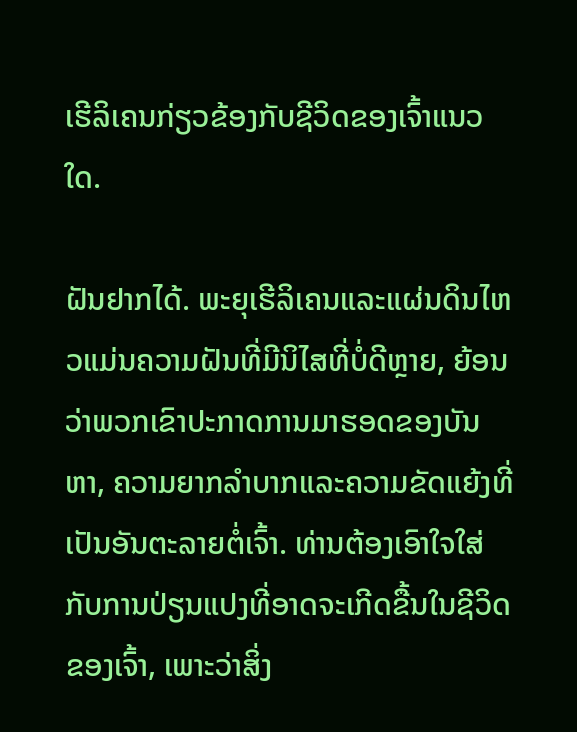ເຮີລິເຄນກ່ຽວຂ້ອງກັບຊີວິດຂອງເຈົ້າແນວໃດ.

ຝັນຢາກໄດ້. ພະຍຸເຮີລິເຄນແລະແຜ່ນດິນໄຫວແມ່ນຄວາມຝັນທີ່ມີນິໄສທີ່ບໍ່ດີຫຼາຍ, ຍ້ອນວ່າພວກເຂົາປະກາດການມາຮອດຂອງບັນຫາ, ຄວາມຍາກລໍາບາກແລະຄວາມຂັດແຍ້ງທີ່ເປັນອັນຕະລາຍຕໍ່ເຈົ້າ. ທ່ານຕ້ອງເອົາໃຈໃສ່ກັບການປ່ຽນແປງທີ່ອາດຈະເກີດຂື້ນໃນຊີວິດຂອງເຈົ້າ, ເພາະວ່າສິ່ງ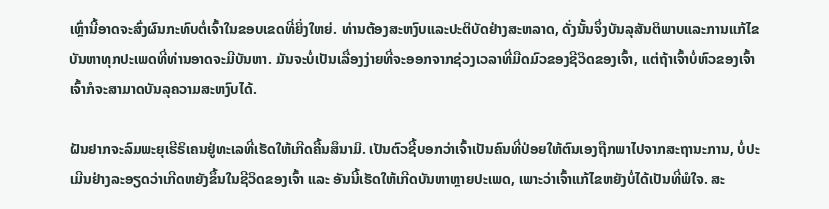ເຫຼົ່ານີ້ອາດຈະສົ່ງຜົນກະທົບຕໍ່ເຈົ້າໃນຂອບເຂດທີ່ຍິ່ງໃຫຍ່. ທ່ານຕ້ອງສະຫງົບແລະປະຕິບັດຢ່າງສະຫລາດ, ດັ່ງນັ້ນຈຶ່ງບັນລຸສັນຕິພາບແລະການແກ້ໄຂບັນຫາທຸກປະເພດທີ່ທ່ານອາດຈະມີບັນຫາ. ມັນຈະບໍ່ເປັນເລື່ອງງ່າຍທີ່ຈະອອກຈາກຊ່ວງເວລາທີ່ມືດມົວຂອງຊີວິດຂອງເຈົ້າ, ແຕ່ຖ້າເຈົ້າບໍ່ຫົວຂອງເຈົ້າ ເຈົ້າກໍຈະສາມາດບັນລຸຄວາມສະຫງົບໄດ້.

ຝັນຢາກຈະລົມພະຍຸເຮີຣິເຄນຢູ່ທະເລທີ່ເຮັດໃຫ້ເກີດຄື້ນສຶນາມິ. ເປັນຕົວຊີ້ບອກວ່າເຈົ້າເປັນຄົນທີ່ປ່ອຍໃຫ້ຕົນເອງຖືກພາໄປຈາກສະຖານະການ, ບໍ່ປະເມີນຢ່າງລະອຽດວ່າເກີດຫຍັງຂຶ້ນໃນຊີວິດຂອງເຈົ້າ ແລະ ອັນນີ້ເຮັດໃຫ້ເກີດບັນຫາຫຼາຍປະເພດ, ເພາະວ່າເຈົ້າແກ້ໄຂຫຍັງບໍ່ໄດ້ເປັນທີ່ພໍໃຈ. ສະ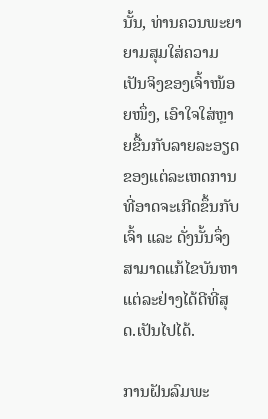ນັ້ນ, ທ່ານຄວນພະຍາຍາມສຸມໃສ່ຄວາມເປັນຈິງຂອງເຈົ້າໜ້ອຍໜຶ່ງ, ເອົາໃຈໃສ່ຫຼາຍຂື້ນກັບລາຍລະອຽດຂອງແຕ່ລະເຫດການທີ່ອາດຈະເກີດຂຶ້ນກັບເຈົ້າ ແລະ ດັ່ງນັ້ນຈຶ່ງສາມາດແກ້ໄຂບັນຫາແຕ່ລະຢ່າງໄດ້ດີທີ່ສຸດ.ເປັນໄປໄດ້.

ການຝັນລົມພະ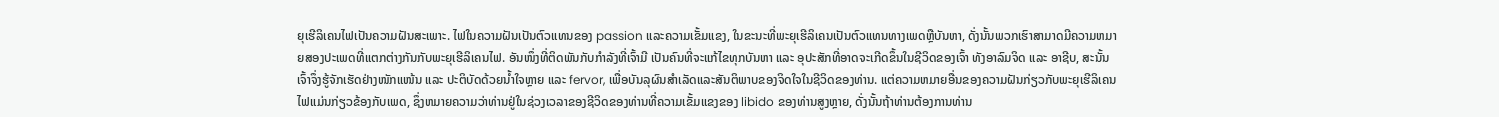ຍຸເຮີລິເຄນໄຟເປັນຄວາມຝັນສະເພາະ. ໄຟໃນຄວາມຝັນເປັນຕົວແທນຂອງ passion ແລະຄວາມເຂັ້ມແຂງ, ໃນຂະນະທີ່ພະຍຸເຮີລິເຄນເປັນຕົວແທນທາງເພດຫຼືບັນຫາ, ດັ່ງນັ້ນພວກເຮົາສາມາດມີຄວາມຫມາຍສອງປະເພດທີ່ແຕກຕ່າງກັນກັບພະຍຸເຮີລິເຄນໄຟ. ອັນໜຶ່ງທີ່ຕິດພັນກັບກຳລັງທີ່ເຈົ້າມີ ເປັນຄົນທີ່ຈະແກ້ໄຂທຸກບັນຫາ ແລະ ອຸປະສັກທີ່ອາດຈະເກີດຂຶ້ນໃນຊີວິດຂອງເຈົ້າ ທັງອາລົມຈິດ ແລະ ອາຊີບ, ສະນັ້ນ ເຈົ້າຈຶ່ງຮູ້ຈັກເຮັດຢ່າງໜັກແໜ້ນ ແລະ ປະຕິບັດດ້ວຍນໍ້າໃຈຫຼາຍ ແລະ fervor, ເພື່ອບັນລຸຜົນສໍາເລັດແລະສັນຕິພາບຂອງຈິດໃຈໃນຊີວິດຂອງທ່ານ. ແຕ່ຄວາມຫມາຍອື່ນຂອງຄວາມຝັນກ່ຽວກັບພະຍຸເຮີລິເຄນໄຟແມ່ນກ່ຽວຂ້ອງກັບເພດ, ຊຶ່ງຫມາຍຄວາມວ່າທ່ານຢູ່ໃນຊ່ວງເວລາຂອງຊີວິດຂອງທ່ານທີ່ຄວາມເຂັ້ມແຂງຂອງ libido ຂອງທ່ານສູງຫຼາຍ, ດັ່ງນັ້ນຖ້າທ່ານຕ້ອງການທ່ານ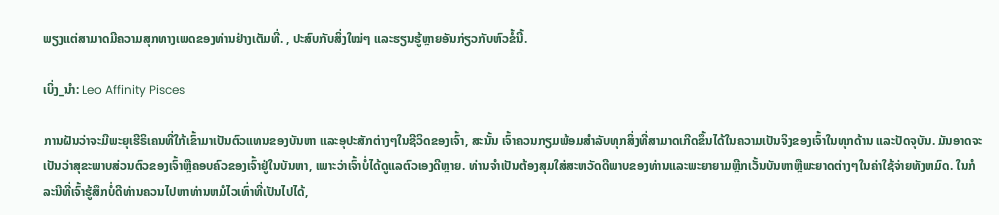ພຽງແຕ່ສາມາດມີຄວາມສຸກທາງເພດຂອງທ່ານຢ່າງເຕັມທີ່. , ປະສົບກັບສິ່ງໃໝ່ໆ ແລະຮຽນຮູ້ຫຼາຍອັນກ່ຽວກັບຫົວຂໍ້ນີ້.

ເບິ່ງ_ນຳ: Leo Affinity Pisces

ການຝັນວ່າຈະມີພະຍຸເຮີຣິເຄນທີ່ໃກ້ເຂົ້າມາເປັນຕົວແທນຂອງບັນຫາ ແລະອຸປະສັກຕ່າງໆໃນຊີວິດຂອງເຈົ້າ, ສະນັ້ນ ເຈົ້າຄວນກຽມພ້ອມສຳລັບທຸກສິ່ງທີ່ສາມາດເກີດຂຶ້ນໄດ້ໃນຄວາມເປັນຈິງຂອງເຈົ້າໃນທຸກດ້ານ ແລະປັດຈຸບັນ. ມັນອາດຈະເປັນວ່າສຸຂະພາບສ່ວນຕົວຂອງເຈົ້າຫຼືຄອບຄົວຂອງເຈົ້າຢູ່ໃນບັນຫາ, ເພາະວ່າເຈົ້າບໍ່ໄດ້ດູແລຕົວເອງດີຫຼາຍ. ທ່ານຈໍາເປັນຕ້ອງສຸມໃສ່ສະຫວັດດີພາບຂອງທ່ານແລະພະຍາຍາມຫຼີກເວັ້ນບັນຫາຫຼືພະຍາດຕ່າງໆໃນຄ່າໃຊ້ຈ່າຍທັງຫມົດ. ໃນກໍລະນີທີ່ເຈົ້າຮູ້ສຶກບໍ່ດີທ່ານຄວນໄປຫາທ່ານຫມໍໄວເທົ່າທີ່ເປັນໄປໄດ້,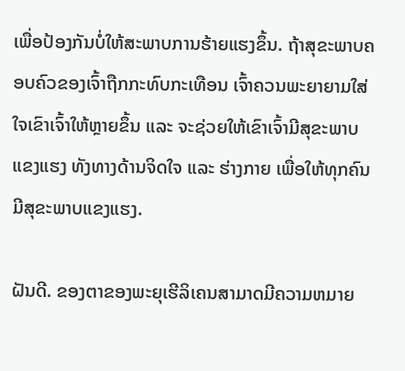ເພື່ອປ້ອງກັນບໍ່ໃຫ້ສະພາບການຮ້າຍແຮງຂຶ້ນ. ຖ້າສຸຂະພາບຄອບຄົວຂອງເຈົ້າຖືກກະທົບກະເທືອນ ເຈົ້າຄວນພະຍາຍາມໃສ່ໃຈເຂົາເຈົ້າໃຫ້ຫຼາຍຂຶ້ນ ແລະ ຈະຊ່ວຍໃຫ້ເຂົາເຈົ້າມີສຸຂະພາບແຂງແຮງ ທັງທາງດ້ານຈິດໃຈ ແລະ ຮ່າງກາຍ ເພື່ອໃຫ້ທຸກຄົນມີສຸຂະພາບແຂງແຮງ.

ຝັນດີ. ຂອງຕາຂອງພະຍຸເຮີລິເຄນສາມາດມີຄວາມຫມາຍ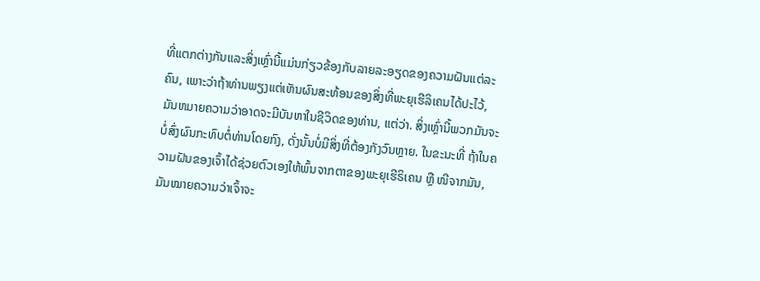ທີ່ແຕກຕ່າງກັນແລະສິ່ງເຫຼົ່ານີ້ແມ່ນກ່ຽວຂ້ອງກັບລາຍລະອຽດຂອງຄວາມຝັນແຕ່ລະຄົນ, ເພາະວ່າຖ້າທ່ານພຽງແຕ່ເຫັນຜົນສະທ້ອນຂອງສິ່ງທີ່ພະຍຸເຮີລິເຄນໄດ້ປະໄວ້, ມັນຫມາຍຄວາມວ່າອາດຈະມີບັນຫາໃນຊີວິດຂອງທ່ານ, ແຕ່ວ່າ. ສິ່ງເຫຼົ່ານີ້ພວກມັນຈະບໍ່ສົ່ງຜົນກະທົບຕໍ່ທ່ານໂດຍກົງ, ດັ່ງນັ້ນບໍ່ມີສິ່ງທີ່ຕ້ອງກັງວົນຫຼາຍ. ໃນຂະນະທີ່ ຖ້າໃນຄວາມຝັນຂອງເຈົ້າໄດ້ຊ່ວຍຕົວເອງໃຫ້ພົ້ນຈາກຕາຂອງພະຍຸເຮີຣິເຄນ ຫຼື ໜີຈາກມັນ, ມັນໝາຍຄວາມວ່າເຈົ້າຈະ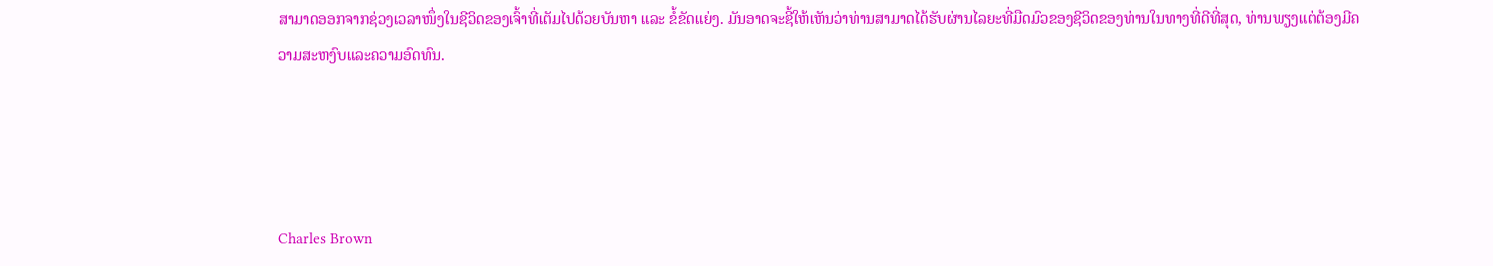ສາມາດອອກຈາກຊ່ວງເວລາໜຶ່ງໃນຊີວິດຂອງເຈົ້າທີ່ເຕັມໄປດ້ວຍບັນຫາ ແລະ ຂໍ້ຂັດແຍ່ງ. ມັນອາດຈະຊີ້ໃຫ້ເຫັນວ່າທ່ານສາມາດໄດ້ຮັບຜ່ານໄລຍະທີ່ມືດມົວຂອງຊີວິດຂອງທ່ານໃນທາງທີ່ດີທີ່ສຸດ, ທ່ານພຽງແຕ່ຕ້ອງມີຄວາມສະຫງົບແລະຄວາມອົດທົນ.




Charles Brown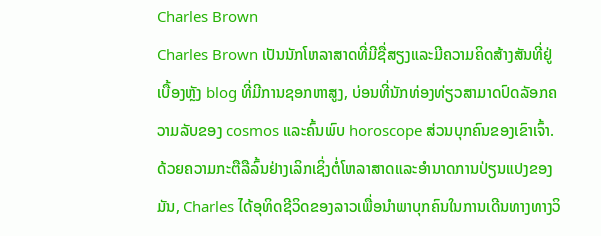Charles Brown
Charles Brown ເປັນນັກໂຫລາສາດທີ່ມີຊື່ສຽງແລະມີຄວາມຄິດສ້າງສັນທີ່ຢູ່ເບື້ອງຫຼັງ blog ທີ່ມີການຊອກຫາສູງ, ບ່ອນທີ່ນັກທ່ອງທ່ຽວສາມາດປົດລັອກຄວາມລັບຂອງ cosmos ແລະຄົ້ນພົບ horoscope ສ່ວນບຸກຄົນຂອງເຂົາເຈົ້າ. ດ້ວຍຄວາມກະຕືລືລົ້ນຢ່າງເລິກເຊິ່ງຕໍ່ໂຫລາສາດແລະອໍານາດການປ່ຽນແປງຂອງມັນ, Charles ໄດ້ອຸທິດຊີວິດຂອງລາວເພື່ອນໍາພາບຸກຄົນໃນການເດີນທາງທາງວິ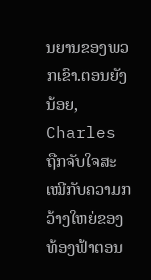ນຍານຂອງພວກເຂົາ.ຕອນຍັງນ້ອຍ, Charles ຖືກຈັບໃຈສະເໝີກັບຄວາມກວ້າງໃຫຍ່ຂອງທ້ອງຟ້າຕອນ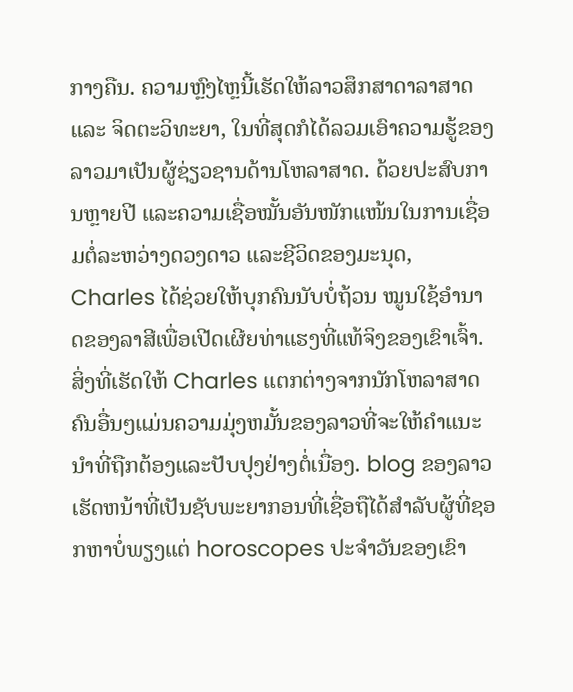ກາງຄືນ. ຄວາມຫຼົງໄຫຼນີ້ເຮັດໃຫ້ລາວສຶກສາດາລາສາດ ແລະ ຈິດຕະວິທະຍາ, ໃນທີ່ສຸດກໍໄດ້ລວມເອົາຄວາມຮູ້ຂອງລາວມາເປັນຜູ້ຊ່ຽວຊານດ້ານໂຫລາສາດ. ດ້ວຍປະສົບການຫຼາຍປີ ແລະຄວາມເຊື່ອໝັ້ນອັນໜັກແໜ້ນໃນການເຊື່ອມຕໍ່ລະຫວ່າງດວງດາວ ແລະຊີວິດຂອງມະນຸດ, Charles ໄດ້ຊ່ວຍໃຫ້ບຸກຄົນນັບບໍ່ຖ້ວນ ໝູນໃຊ້ອຳນາດຂອງລາສີເພື່ອເປີດເຜີຍທ່າແຮງທີ່ແທ້ຈິງຂອງເຂົາເຈົ້າ.ສິ່ງທີ່ເຮັດໃຫ້ Charles ແຕກຕ່າງຈາກນັກໂຫລາສາດຄົນອື່ນໆແມ່ນຄວາມມຸ່ງຫມັ້ນຂອງລາວທີ່ຈະໃຫ້ຄໍາແນະນໍາທີ່ຖືກຕ້ອງແລະປັບປຸງຢ່າງຕໍ່ເນື່ອງ. blog ຂອງລາວເຮັດຫນ້າທີ່ເປັນຊັບພະຍາກອນທີ່ເຊື່ອຖືໄດ້ສໍາລັບຜູ້ທີ່ຊອກຫາບໍ່ພຽງແຕ່ horoscopes ປະຈໍາວັນຂອງເຂົາ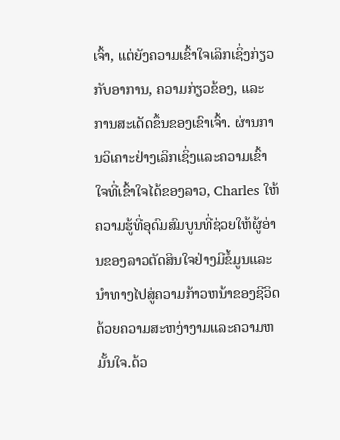ເຈົ້າ, ແຕ່ຍັງຄວາມເຂົ້າໃຈເລິກເຊິ່ງກ່ຽວກັບອາການ, ຄວາມກ່ຽວຂ້ອງ, ແລະການສະເດັດຂຶ້ນຂອງເຂົາເຈົ້າ. ຜ່ານການວິເຄາະຢ່າງເລິກເຊິ່ງແລະຄວາມເຂົ້າໃຈທີ່ເຂົ້າໃຈໄດ້ຂອງລາວ, Charles ໃຫ້ຄວາມຮູ້ທີ່ອຸດົມສົມບູນທີ່ຊ່ວຍໃຫ້ຜູ້ອ່ານຂອງລາວຕັດສິນໃຈຢ່າງມີຂໍ້ມູນແລະນໍາທາງໄປສູ່ຄວາມກ້າວຫນ້າຂອງຊີວິດດ້ວຍຄວາມສະຫງ່າງາມແລະຄວາມຫມັ້ນໃຈ.ດ້ວ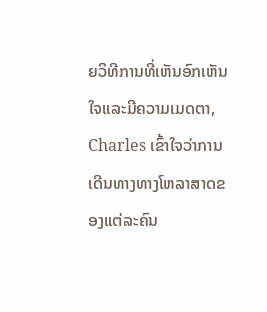ຍວິທີການທີ່ເຫັນອົກເຫັນໃຈແລະມີຄວາມເມດຕາ, Charles ເຂົ້າໃຈວ່າການເດີນທາງທາງໂຫລາສາດຂອງແຕ່ລະຄົນ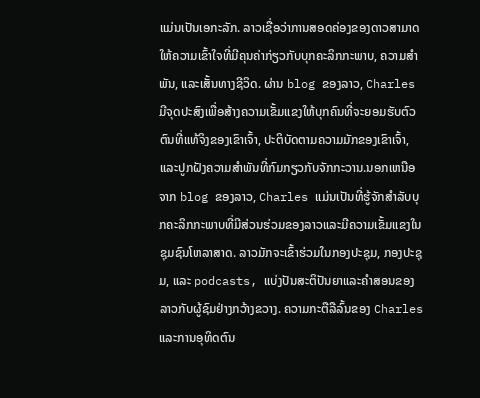ແມ່ນເປັນເອກະລັກ. ລາວເຊື່ອວ່າການສອດຄ່ອງຂອງດາວສາມາດໃຫ້ຄວາມເຂົ້າໃຈທີ່ມີຄຸນຄ່າກ່ຽວກັບບຸກຄະລິກກະພາບ, ຄວາມສໍາພັນ, ແລະເສັ້ນທາງຊີວິດ. ຜ່ານ blog ຂອງລາວ, Charles ມີຈຸດປະສົງເພື່ອສ້າງຄວາມເຂັ້ມແຂງໃຫ້ບຸກຄົນທີ່ຈະຍອມຮັບຕົວຕົນທີ່ແທ້ຈິງຂອງເຂົາເຈົ້າ, ປະຕິບັດຕາມຄວາມມັກຂອງເຂົາເຈົ້າ, ແລະປູກຝັງຄວາມສໍາພັນທີ່ກົມກຽວກັບຈັກກະວານ.ນອກເຫນືອຈາກ blog ຂອງລາວ, Charles ແມ່ນເປັນທີ່ຮູ້ຈັກສໍາລັບບຸກຄະລິກກະພາບທີ່ມີສ່ວນຮ່ວມຂອງລາວແລະມີຄວາມເຂັ້ມແຂງໃນຊຸມຊົນໂຫລາສາດ. ລາວມັກຈະເຂົ້າຮ່ວມໃນກອງປະຊຸມ, ກອງປະຊຸມ, ແລະ podcasts, ແບ່ງປັນສະຕິປັນຍາແລະຄໍາສອນຂອງລາວກັບຜູ້ຊົມຢ່າງກວ້າງຂວາງ. ຄວາມກະຕືລືລົ້ນຂອງ Charles ແລະການອຸທິດຕົນ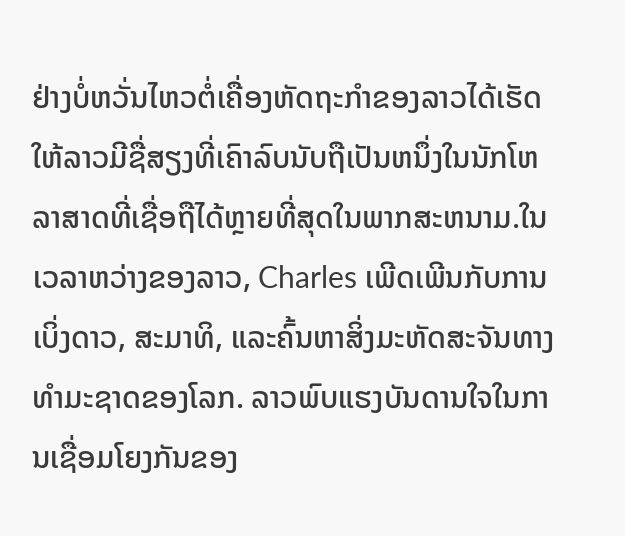ຢ່າງບໍ່ຫວັ່ນໄຫວຕໍ່ເຄື່ອງຫັດຖະກໍາຂອງລາວໄດ້ເຮັດໃຫ້ລາວມີຊື່ສຽງທີ່ເຄົາລົບນັບຖືເປັນຫນຶ່ງໃນນັກໂຫລາສາດທີ່ເຊື່ອຖືໄດ້ຫຼາຍທີ່ສຸດໃນພາກສະຫນາມ.ໃນເວລາຫວ່າງຂອງລາວ, Charles ເພີດເພີນກັບການເບິ່ງດາວ, ສະມາທິ, ແລະຄົ້ນຫາສິ່ງມະຫັດສະຈັນທາງທໍາມະຊາດຂອງໂລກ. ລາວພົບແຮງບັນດານໃຈໃນການເຊື່ອມໂຍງກັນຂອງ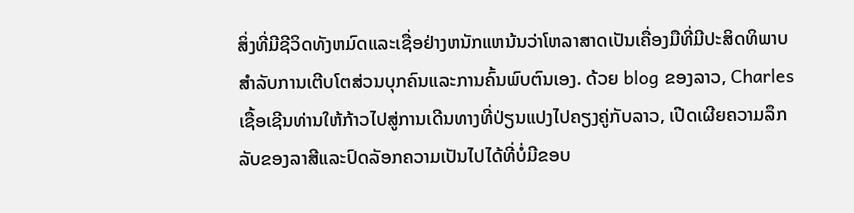ສິ່ງທີ່ມີຊີວິດທັງຫມົດແລະເຊື່ອຢ່າງຫນັກແຫນ້ນວ່າໂຫລາສາດເປັນເຄື່ອງມືທີ່ມີປະສິດທິພາບສໍາລັບການເຕີບໂຕສ່ວນບຸກຄົນແລະການຄົ້ນພົບຕົນເອງ. ດ້ວຍ blog ຂອງລາວ, Charles ເຊື້ອເຊີນທ່ານໃຫ້ກ້າວໄປສູ່ການເດີນທາງທີ່ປ່ຽນແປງໄປຄຽງຄູ່ກັບລາວ, ເປີດເຜີຍຄວາມລຶກລັບຂອງລາສີແລະປົດລັອກຄວາມເປັນໄປໄດ້ທີ່ບໍ່ມີຂອບ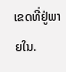ເຂດທີ່ຢູ່ພາຍໃນ.